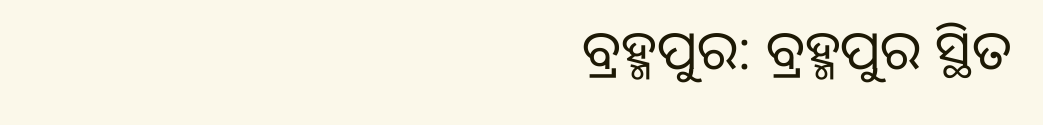ବ୍ରହ୍ମପୁର: ବ୍ରହ୍ମପୁର ସ୍ଥିତ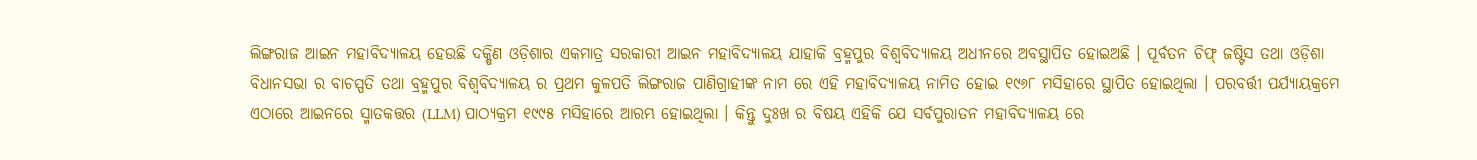ଲିଙ୍ଗରାଜ ଆଇନ ମହାବିଦ୍ୟାଳୟ ହେଉଛି ଦକ୍ଷିଣ ଓଡ଼ିଶାର ଏକମାତ୍ର ସରକାରୀ ଆଇନ ମହାବିଦ୍ୟାଳୟ ଯାହାକି ବ୍ରହ୍ମପୁର ବିଶ୍ୱବିଦ୍ୟାଳୟ ଅଧୀନରେ ଅବସ୍ଥାପିତ ହୋଇଅଛି । ପୂର୍ବତନ ଚିଫ୍ ଜଷ୍ଟିସ ତଥା ଓଡ଼ିଶା ବିଧାନସଭା ର ବାଚସ୍ପତି ତଥା ବ୍ରହ୍ମପୁର ବିଶ୍ୱବିଦ୍ୟାଳୟ ର ପ୍ରଥମ କୁଳପତି ଲିଙ୍ଗରାଜ ପାଣିଗ୍ରାହୀଙ୍କ ନାମ ରେ ଏହି ମହାବିଦ୍ୟାଳୟ ନାମିତ ହୋଇ ୧୯୬୮ ମସିହାରେ ସ୍ଥାପିତ ହୋଇଥିଲା । ପରବର୍ତ୍ତୀ ପର୍ଯ୍ୟାୟକ୍ରମେ ଏଠାରେ ଆଇନରେ ସ୍ମାତକତ୍ତର (LLM) ପାଠ୍ୟକ୍ରମ ୧୯୯୫ ମସିହାରେ ଆରମ୍ଭ ହୋଇଥିଲା । କିନ୍ତୁ ଦୁଃଖ ର ବିଷୟ ଏହିକି ଯେ ସର୍ବପୁରାତନ ମହାବିଦ୍ୟାଳୟ ରେ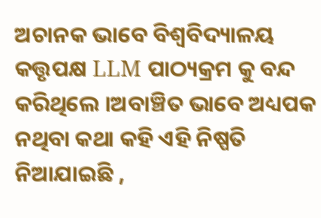ଅଚାନକ ଭାବେ ବିଶ୍ୱବିଦ୍ୟାଳୟ କତ୍ତୃପକ୍ଷ LLM ପାଠ୍ୟକ୍ରମ କୁ ବନ୍ଦ କରିଥିଲେ ।ଅବାଞ୍ଚିତ ଭାବେ ଅଧ୍ୟପକ ନଥିବା କଥା କହି ଏହି ନିଷ୍ପତି ନିଆଯାଇଛି ,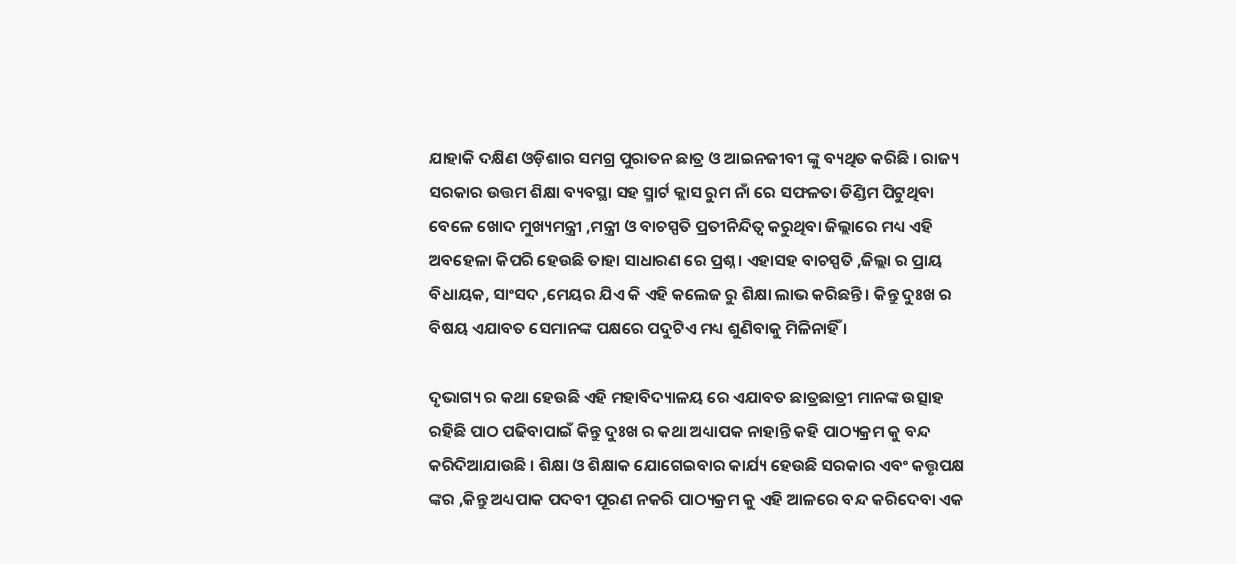ଯାହାକି ଦକ୍ଷିଣ ଓଡ଼ିଶାର ସମଗ୍ର ପୁରାତନ ଛାତ୍ର ଓ ଆଇନଜୀବୀ ଙ୍କୁ ବ୍ୟଥିତ କରିଛି । ରାଜ୍ୟ ସରକାର ଉତ୍ତମ ଶିକ୍ଷା ବ୍ୟବସ୍ଥା ସହ ସ୍ମାର୍ଟ କ୍ଲାସ ରୁମ ନାଁ ରେ ସଫଳତା ଡିଣ୍ଡିମ ପିଟୁଥିବା ବେଳେ ଖୋଦ ମୁଖ୍ୟମନ୍ତ୍ରୀ ,ମନ୍ତ୍ରୀ ଓ ବାଚସ୍ପତି ପ୍ରତୀନିନ୍ଦିତ୍ୱ କରୁଥିବା ଜିଲ୍ଲାରେ ମଧ୍ୟ ଏହି ଅବହେଳା କିପରି ହେଉଛି ତାହା ସାଧାରଣ ରେ ପ୍ରଶ୍ନ । ଏହାସହ ବାଚସ୍ପତି ,ଜିଲ୍ଲା ର ପ୍ରାୟ ବିଧାୟକ, ସାଂସଦ ,ମେୟର ଯିଏ କି ଏହି କଲେଜ ରୁ ଶିକ୍ଷା ଲାଭ କରିଛନ୍ତି । କିନ୍ତୁ ଦୁଃଖ ର ବିଷୟ ଏଯାବତ ସେମାନଙ୍କ ପକ୍ଷରେ ପଦୁଟିଏ ମଧ୍ୟ ଶୁଣିବାକୁ ମିଳିନାହିଁ ।

ଦୃଭାଗ୍ୟ ର କଥା ହେଉଛି ଏହି ମହାବିଦ୍ୟାଳୟ ରେ ଏଯାବତ ଛାତ୍ରଛାତ୍ରୀ ମାନଙ୍କ ଉତ୍ସାହ ରହିଛି ପାଠ ପଢିବାପାଇଁ କିନ୍ତୁ ଦୁଃଖ ର କଥା ଅଧ୍ୟାପକ ନାହାନ୍ତି କହି ପାଠ୍ୟକ୍ରମ କୁ ବନ୍ଦ କରିଦିଆଯାଉଛି । ଶିକ୍ଷା ଓ ଶିକ୍ଷାକ ଯୋଗେଇବାର କାର୍ଯ୍ୟ ହେଉଛି ସରକାର ଏବଂ କତ୍ତୃପକ୍ଷ ଙ୍କର ,କିନ୍ତୁ ଅଧ୍ୟପାକ ପଦବୀ ପୂରଣ ନକରି ପାଠ୍ୟକ୍ରମ କୁ ଏହି ଆଳରେ ବନ୍ଦ କରିଦେବା ଏକ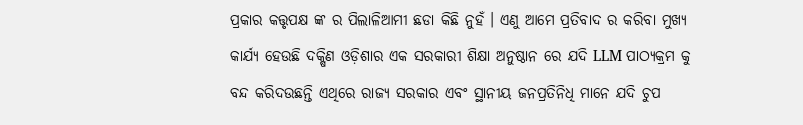ପ୍ରକାର କତ୍ତୃପକ୍ଷ ଙ୍କ ର ପିଲାଳିଆମୀ ଛଡା କିଛି ନୁହଁ । ଏଣୁ ଆମେ ପ୍ରତିବାଦ ର କରିବା ମୁଖ୍ୟ କାର୍ଯ୍ୟ ହେଉଛି ଦକ୍ଷିଣ ଓଡ଼ିଶାର ଏକ ସରକାରୀ ଶିକ୍ଷା ଅନୁଷ୍ଠାନ ରେ ଯଦି LLM ପାଠ୍ୟକ୍ରମ କୁ ବନ୍ଦ କରିଦଉଛନ୍ତି ଏଥିରେ ରାଜ୍ୟ ସରକାର ଏବଂ ସ୍ଥାନୀୟ ଜନପ୍ରତିନିଧି ମାନେ ଯଦି ଚୁପ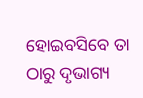ହୋଇବସିବେ ତା ଠାରୁ ଦୃଭାଗ୍ୟ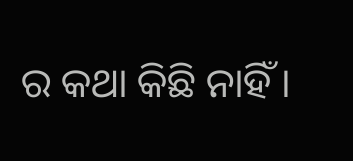ର କଥା କିଛି ନାହିଁ ।